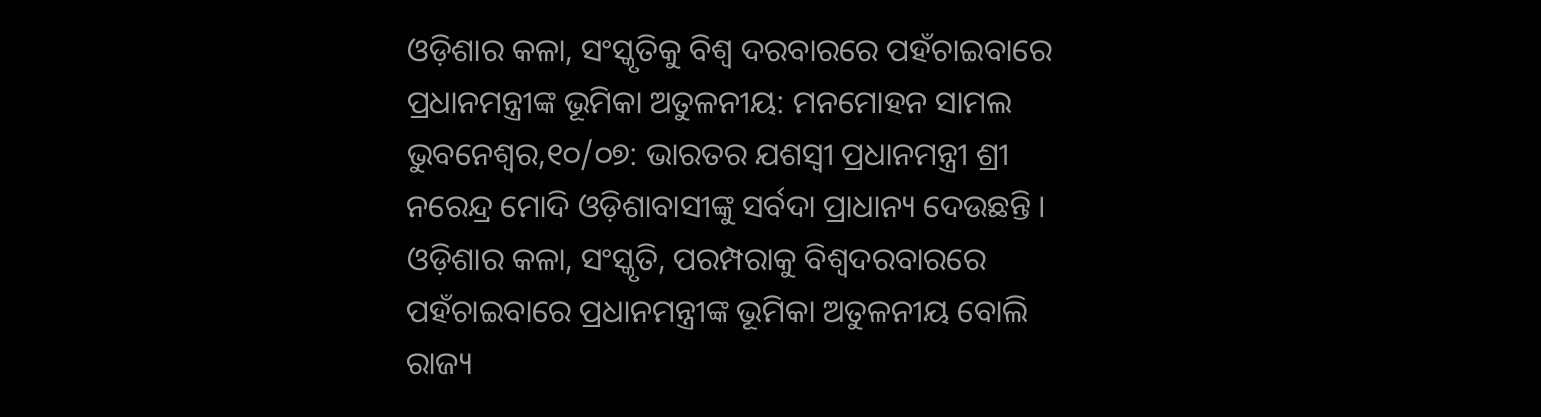ଓଡ଼ିଶାର କଳା, ସଂସ୍କୃତିକୁ ବିଶ୍ୱ ଦରବାରରେ ପହଁଚାଇବାରେ ପ୍ରଧାନମନ୍ତ୍ରୀଙ୍କ ଭୂମିକା ଅତୁଳନୀୟ: ମନମୋହନ ସାମଲ
ଭୁବନେଶ୍ୱର,୧୦/୦୭: ଭାରତର ଯଶସ୍ୱୀ ପ୍ରଧାନମନ୍ତ୍ରୀ ଶ୍ରୀ ନରେନ୍ଦ୍ର ମୋଦି ଓଡ଼ିଶାବାସୀଙ୍କୁ ସର୍ବଦା ପ୍ରାଧାନ୍ୟ ଦେଉଛନ୍ତି । ଓଡ଼ିଶାର କଳା, ସଂସ୍କୃତି, ପରମ୍ପରାକୁ ବିଶ୍ୱଦରବାରରେ ପହଁଚାଇବାରେ ପ୍ରଧାନମନ୍ତ୍ରୀଙ୍କ ଭୂମିକା ଅତୁଳନୀୟ ବୋଲି ରାଜ୍ୟ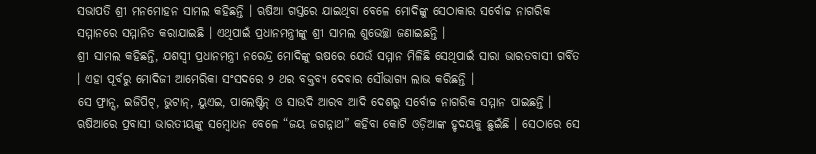ସଭାପତି ଶ୍ରୀ ମନମୋହନ ସାମଲ କହିଛନ୍ତି । ଋଷିଆ ଗସ୍ତରେ ଯାଇଥିବା ବେଳେ ମୋଦିଙ୍କୁ ସେଠାକାର ସର୍ବୋଚ୍ଚ ନାଗରିକ ସମ୍ମାନରେ ସମ୍ମାନିତ କରାଯାଇଛି । ଏଥିପାଇଁ ପ୍ରଧାନମନ୍ତ୍ରୀଙ୍କୁ ଶ୍ରୀ ସାମଲ ଶୁଭେଚ୍ଛା ଜଣାଇଛନ୍ତି ।
ଶ୍ରୀ ସାମଲ କହିଛନ୍ତି, ଯଶସ୍ୱୀ ପ୍ରଧାନମନ୍ତ୍ରୀ ନରେନ୍ଦ୍ର ମୋଦିଙ୍କୁ ଋଷରେ ଯେଉଁ ସମ୍ମାନ ମିଳିଛି ସେଥିପାଇଁ ସାରା ଭାରତବାସୀ ଗର୍ବିତ । ଏହା ପୂର୍ବରୁ ମୋଦିଜୀ ଆମେରିକା ସଂସଦରେ ୨ ଥର ବକ୍ତବ୍ୟ ଦେବାର ସୌଭାଗ୍ୟ ଲାଭ କରିଛନ୍ତି ।
ସେ ଫ୍ରାନ୍ସ, ଇଜିପିଟ୍, ଭୁଟାନ୍, ୟୁଏଇ, ପାଲେଷ୍ଟିନ୍ ଓ ସାଉଦି ଆରବ ଆଦି ଦେଶରୁ ସର୍ବୋଚ୍ଚ ନାଗରିକ ସମ୍ମାନ ପାଇଛନ୍ତି ।
ଋଷିଆରେ ପ୍ରବାସୀ ଭାରତୀୟଙ୍କୁ ସମ୍ବୋଧନ ବେଳେ “ଜୟ ଜଗନ୍ନାଥ” କହିବା କୋଟି ଓଡ଼ିଆଙ୍କ ହୃଦୟକୁ ଛୁଇଁଛି । ସେଠାରେ ସେ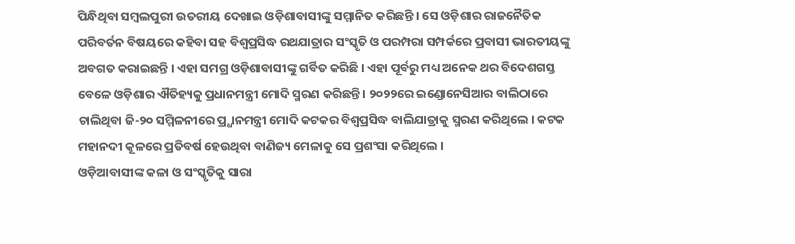ପିନ୍ଧିଥିବା ସମ୍ବଲପୁରୀ ଉତରୀୟ ଦେଖାଇ ଓଡ଼ିଶାବାସୀଙ୍କୁ ସମ୍ମାନିତ କରିଛନ୍ତି । ସେ ଓଡ଼ିଶାର ରାଜନୈତିକ ପରିବର୍ତନ ବିଷୟରେ କହିବା ସହ ବିଶ୍ୱପ୍ରସିଦ୍ଧ ରଥଯାତ୍ରାର ସଂସ୍କୃତି ଓ ପରମ୍ପରା ସମ୍ପର୍କରେ ପ୍ରବାସୀ ଭାରତୀୟଙ୍କୁ ଅବଗତ କରାଇଛନ୍ତି । ଏହା ସମଗ୍ର ଓଡ଼ିଶାବାସୀଙ୍କୁ ଗର୍ବିତ କରିଛି । ଏହା ପୂର୍ବରୁ ମଧ୍ୟ ଅନେକ ଥର ବିଦେଶଗସ୍ତ ବେଳେ ଓଡ଼ିଶାର ଐତିହ୍ୟକୁ ପ୍ରଧାନମନ୍ତ୍ରୀ ମୋଦି ସ୍ମରଣ କରିଛନ୍ତି । ୨୦୨୨ରେ ଇଣ୍ଡୋନେସିଆର ବାଲିଠାରେ ଚାଲିଥିବା ଜି-୨୦ ସମ୍ମିଳନୀରେ ପ୍ର୍ଧାନମନ୍ତ୍ରୀ ମୋଦି କଟକର ବିଶ୍ୱପ୍ରସିଦ୍ଧ ବାଲିଯାତ୍ରାକୁ ସ୍ମରଣ କରିଥିଲେ । କଟକ ମହାନଦୀ କୂଳରେ ପ୍ରତିବର୍ଷ ହେଉଥିବା ବାଣିଜ୍ୟ ମେଳାକୁ ସେ ପ୍ରଶଂସା କରିଥିଲେ ।
ଓଡ଼ିଆବାସୀଙ୍କ କଳା ଓ ସଂସ୍କୃତିକୁ ସାରା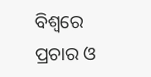ବିଶ୍ୱରେ ପ୍ରଚାର ଓ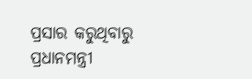ପ୍ରସାର କରୁଥିବାରୁ ପ୍ରଧାନମନ୍ତ୍ରୀ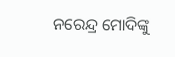ନରେନ୍ଦ୍ର ମୋଦିଙ୍କୁ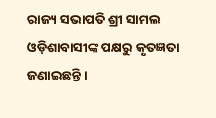ରାଜ୍ୟ ସଭାପତି ଶ୍ରୀ ସାମଲ ଓଡ଼ିଶାବାସୀଙ୍କ ପକ୍ଷରୁ କୃତଜ୍ଞତା ଜଣାଇଛନ୍ତି ।